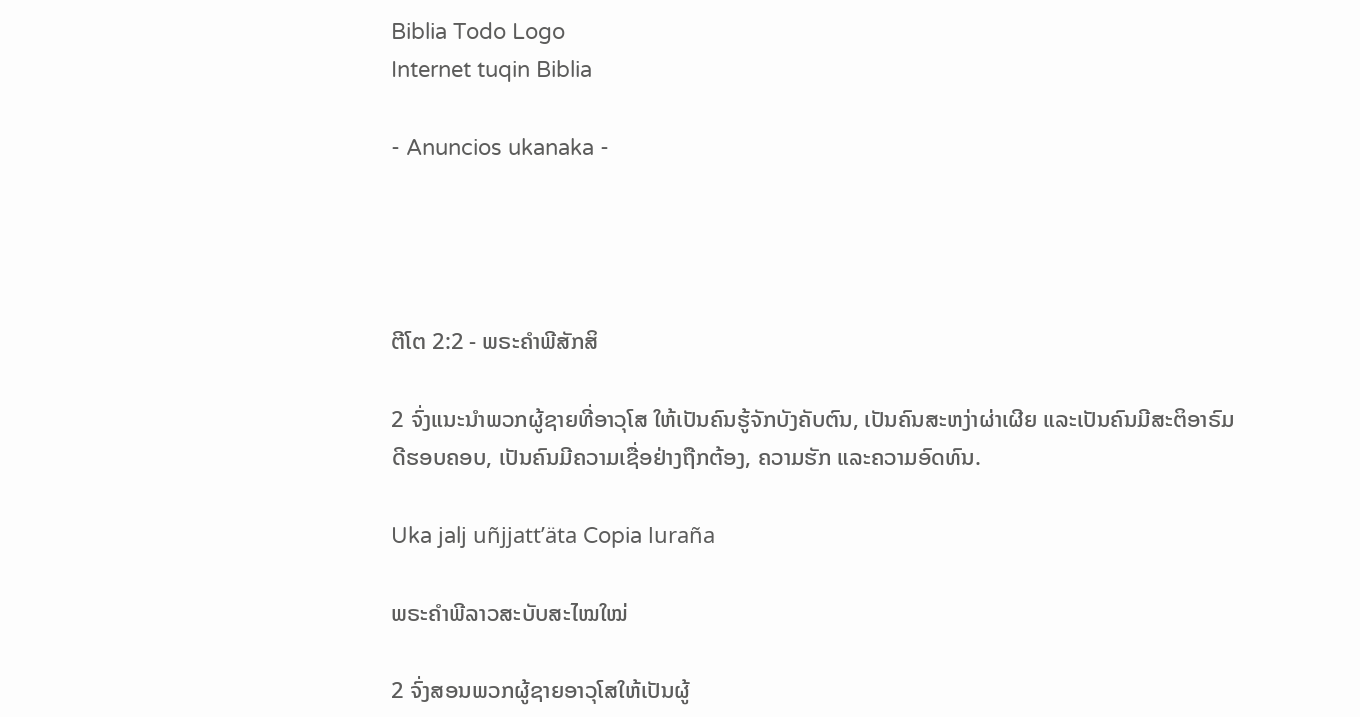Biblia Todo Logo
Internet tuqin Biblia

- Anuncios ukanaka -




ຕີໂຕ 2:2 - ພຣະຄຳພີສັກສິ

2 ຈົ່ງແນະນຳພວກຜູ້ຊາຍທີ່ອາວຸໂສ ໃຫ້ເປັນຄົນຮູ້ຈັກບັງຄັບຕົນ, ເປັນຄົນສະຫງ່າຜ່າເຜີຍ ແລະເປັນຄົນມີສະຕິອາຣົມດີຮອບຄອບ, ເປັນຄົນມີຄວາມເຊື່ອຢ່າງຖືກຕ້ອງ, ຄວາມຮັກ ແລະຄວາມອົດທົນ.

Uka jalj uñjjattʼäta Copia luraña

ພຣະຄຳພີລາວສະບັບສະໄໝໃໝ່

2 ຈົ່ງສອນພວກຜູ້ຊາຍອາວຸໂສໃຫ້ເປັນຜູ້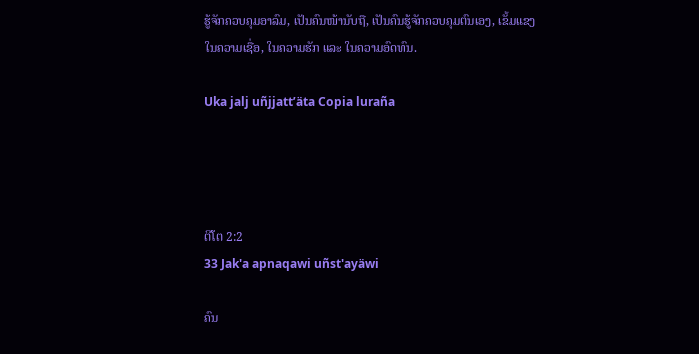ຮູ້ຈັກຄວບຄຸມອາລົມ, ເປັນຄົນໜ້ານັບຖື, ເປັນຄົນຮູ້ຈັກຄວບຄຸມຕົນເອງ, ເຂັ້ມແຂງໃນຄວາມເຊື່ອ, ໃນຄວາມຮັກ ແລະ ໃນຄວາມອົດທົນ.

Uka jalj uñjjattʼäta Copia luraña




ຕີໂຕ 2:2
33 Jak'a apnaqawi uñst'ayäwi

ຄົນ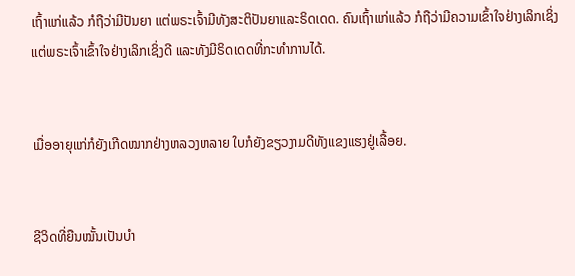ເຖົ້າແກ່ແລ້ວ ກໍຖືວ່າມີປັນຍາ ແຕ່ພຣະເຈົ້າມີທັງສະຕິປັນຍາແລະຣິດເດດ. ຄົນເຖົ້າແກ່ແລ້ວ ກໍຖືວ່າມີຄວາມເຂົ້າໃຈຢ່າງເລິກເຊິ່ງ ແຕ່ພຣະເຈົ້າເຂົ້າໃຈຢ່າງເລິກເຊິ່ງດີ ແລະທັງມີຣິດເດດທີ່ກະທຳການໄດ້.


ເມື່ອອາຍຸແກ່ກໍຍັງເກີດໝາກຢ່າງຫລວງຫລາຍ ໃບກໍຍັງຂຽວງາມດີທັງແຂງແຮງຢູ່ເລື້ອຍ.


ຊີວິດທີ່ຍືນໝັ້ນເປັນບຳ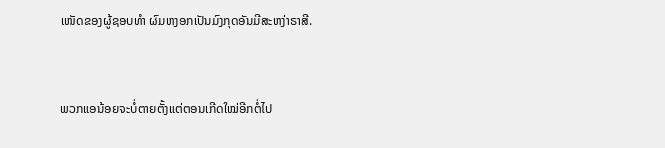ເໜັດຂອງຜູ້ຊອບທຳ ຜົມຫງອກເປັນມົງກຸດອັນມີສະຫງ່າຣາສີ.


ພວກແອນ້ອຍຈະບໍ່ຕາຍຕັ້ງແຕ່ຕອນເກີດໃໝ່ອີກຕໍ່ໄປ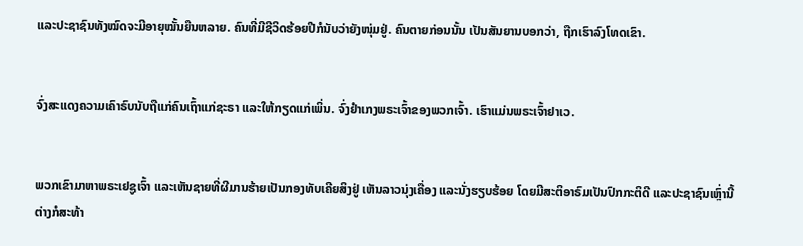ແລະປະຊາຊົນທັງໝົດຈະມີອາຍຸໝັ້ນຍືນຫລາຍ. ຄົນທີ່ມີຊີວິດຮ້ອຍປີກໍນັບວ່າຍັງໜຸ່ມຢູ່. ຄົນຕາຍກ່ອນນັ້ນ ເປັນສັນຍານບອກວ່າ, ຖືກເຮົາລົງໂທດເຂົາ.


ຈົ່ງສະແດງຄວາມເຄົາຣົບນັບຖືແກ່ຄົນເຖົ້າແກ່ຊະຣາ ແລະໃຫ້ກຽດແກ່ເພິ່ນ. ຈົ່ງຢຳເກງພຣະເຈົ້າຂອງພວກເຈົ້າ. ເຮົາແມ່ນພຣະເຈົ້າຢາເວ.


ພວກເຂົາມາຫາພຣະເຢຊູເຈົ້າ ແລະເຫັນຊາຍທີ່ຜີມານຮ້າຍເປັນກອງທັບເຄີຍສິງຢູ່ ເຫັນລາວນຸ່ງເຄື່ອງ ແລະນັ່ງຮຽບຮ້ອຍ ໂດຍມີສະຕິອາຣົມເປັນປົກກະຕິດີ ແລະປະຊາຊົນເຫຼົ່ານີ້ຕ່າງກໍສະທ້າ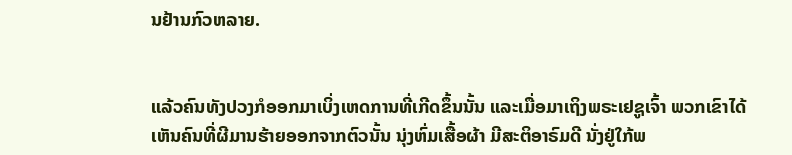ນຢ້ານກົວຫລາຍ.


ແລ້ວຄົນທັງປວງກໍອອກມາເບິ່ງເຫດການທີ່ເກີດຂຶ້ນນັ້ນ ແລະເມື່ອມາເຖິງພຣະເຢຊູເຈົ້າ ພວກເຂົາໄດ້ເຫັນຄົນທີ່ຜີມານຮ້າຍອອກຈາກຕົວນັ້ນ ນຸ່ງຫົ່ມເສື້ອຜ້າ ມີສະຕິອາຣົມດີ ນັ່ງຢູ່ໃກ້ພ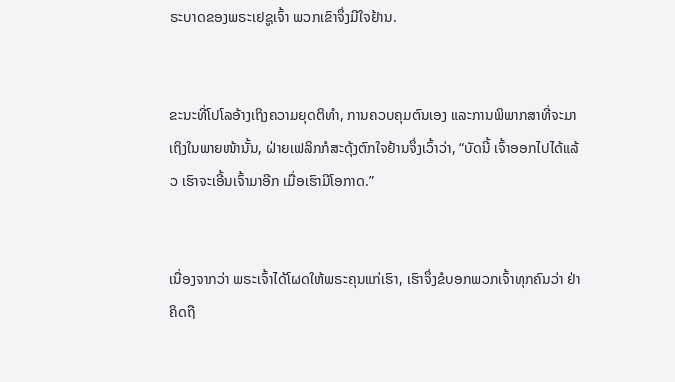ຣະບາດຂອງພຣະເຢຊູເຈົ້າ ພວກເຂົາຈຶ່ງມີໃຈຢ້ານ.


ຂະນະທີ່ໂປໂລອ້າງເຖິງຄວາມຍຸດຕິທຳ, ການຄວບຄຸມຕົນເອງ ແລະການພິພາກສາທີ່ຈະມາເຖິງໃນພາຍໜ້ານັ້ນ, ຝ່າຍເຟລິກກໍສະດຸ້ງຕົກໃຈຢ້ານຈຶ່ງເວົ້າວ່າ, “ບັດນີ້ ເຈົ້າອອກໄປໄດ້ແລ້ວ ເຮົາຈະເອີ້ນເຈົ້າມາອີກ ເມື່ອເຮົາມີໂອກາດ.”


ເນື່ອງຈາກວ່າ ພຣະເຈົ້າໄດ້ໂຜດໃຫ້ພຣະຄຸນແກ່ເຮົາ, ເຮົາຈຶ່ງຂໍບອກພວກເຈົ້າທຸກຄົນວ່າ ຢ່າຄິດຖື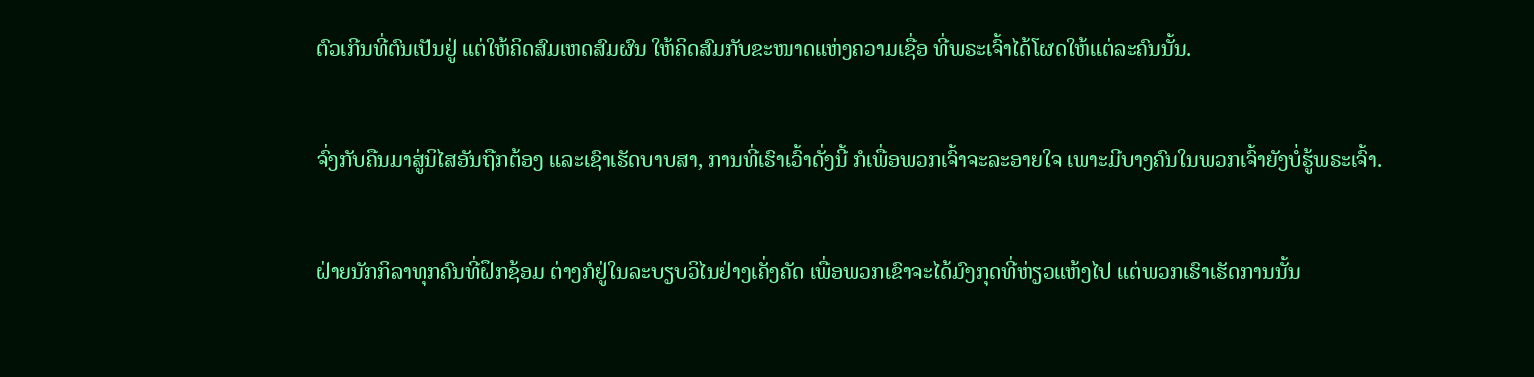ຕົວເກີນທີ່ຕົນເປັນຢູ່ ແຕ່ໃຫ້ຄິດສົມເຫດສົມຜົນ ໃຫ້ຄິດສົມກັບຂະໜາດແຫ່ງຄວາມເຊື່ອ ທີ່ພຣະເຈົ້າໄດ້ໂຜດໃຫ້ແຕ່ລະຄົນນັ້ນ.


ຈົ່ງກັບຄືນມາສູ່ນິໄສອັນຖືກຕ້ອງ ແລະເຊົາເຮັດບາບສາ, ການທີ່ເຮົາເວົ້າດັ່ງນີ້ ກໍເພື່ອພວກເຈົ້າຈະລະອາຍໃຈ ເພາະມີບາງຄົນໃນພວກເຈົ້າຍັງບໍ່ຮູ້ພຣະເຈົ້າ.


ຝ່າຍນັກກິລາທຸກຄົນທີ່ຝຶກຊ້ອມ ຕ່າງກໍຢູ່ໃນລະບຽບວິໄນຢ່າງເຄັ່ງຄັດ ເພື່ອພວກເຂົາຈະໄດ້ມົງກຸດທີ່ຫ່ຽວແຫ້ງໄປ ແຕ່ພວກເຮົາເຮັດການນັ້ນ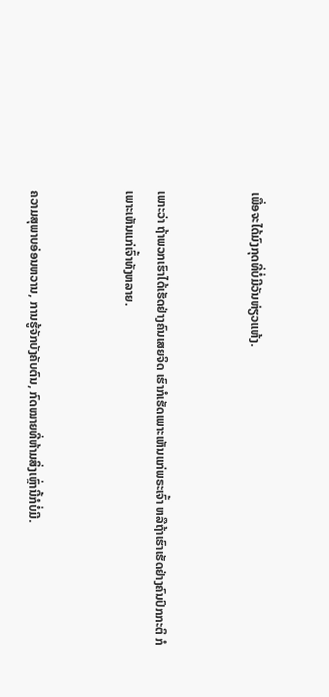ເພື່ອຈະໄດ້ມົງກຸດທີ່ບໍ່ມີວັນຫ່ຽວແຫ້ງ.


ເພາະວ່າ ຖ້າພວກເຮົາໄດ້ເຮັດຢ່າງຄົນເສຍຈິດ ເຮົາກໍເຮັດເພາະເຫັນແກ່ພຣະເຈົ້າ ຫລືຖ້າເຮົາເຮັດຢ່າງຄົນປົກກະຕິ ກໍເພາະເຫັນແກ່ເຈົ້າທັງຫລາຍ.


ຄວາມສຸພາບອ່ອນຫວານ, ການຮູ້ຈັກບັງຄັບຕົນ, ກົດໝາຍທີ່ຫ້າມສິ່ງເຫຼົ່ານີ້ກໍບໍ່ມີ.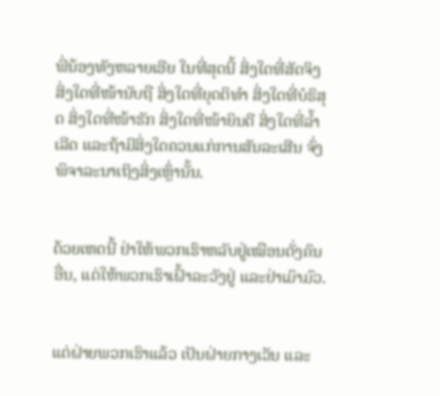ພີ່ນ້ອງທັງຫລາຍເອີຍ ໃນທີ່ສຸດນີ້ ສິ່ງໃດທີ່ສັດຈິງ ສິ່ງໃດທີ່ໜ້ານັບຖື ສິ່ງໃດທີ່ຍຸດຕິທຳ ສິ່ງໃດທີ່ບໍຣິສຸດ ສິ່ງໃດທີ່ໜ້າຮັກ ສິ່ງໃດທີ່ໜ້າຍິນດີ ສິ່ງໃດທີ່ລໍ້າເລີດ ແລະຖ້າມີສິ່ງໃດຄວນແກ່ການສັນລະເສີນ ຈົ່ງພິຈາລະນາເຖິງສິ່ງເຫຼົ່ານັ້ນ.


ດ້ວຍເຫດນີ້ ຢ່າໃຫ້ພວກເຮົາຫລັບຢູ່ເໝືອນດັ່ງຄົນອື່ນ, ແຕ່ໃຫ້ພວກເຮົາເຝົ້າລະວັງຢູ່ ແລະຢ່າເມົາມົວ.


ແຕ່ຝ່າຍພວກເຮົາແລ້ວ ເປັນຝ່າຍກາງເວັນ ແລະ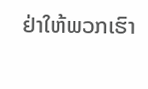ຢ່າໃຫ້ພວກເຮົາ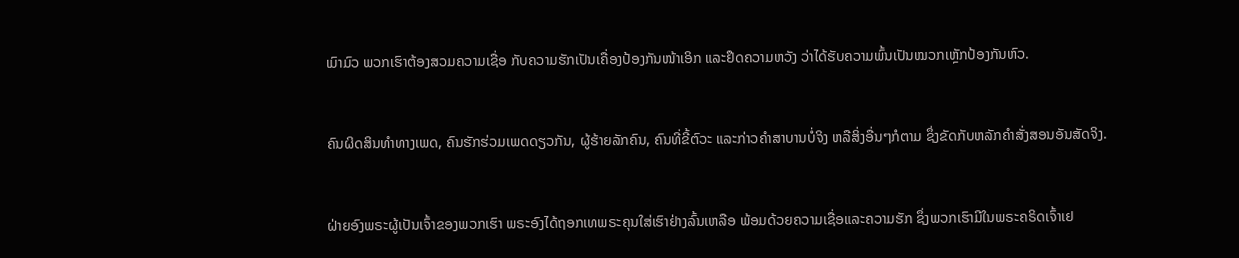ເມົາມົວ ພວກເຮົາຕ້ອງສວມຄວາມເຊື່ອ ກັບຄວາມຮັກເປັນເຄື່ອງປ້ອງກັນໜ້າເອິກ ແລະຢຶດຄວາມຫວັງ ວ່າໄດ້ຮັບຄວາມພົ້ນເປັນໝວກເຫຼັກປ້ອງກັນຫົວ.


ຄົນຜິດສິນທຳທາງເພດ, ຄົນຮັກຮ່ວມເພດດຽວກັນ, ຜູ້ຮ້າຍລັກຄົນ, ຄົນທີ່ຂີ້ຕົວະ ແລະກ່າວຄຳສາບານບໍ່ຈິງ ຫລືສິ່ງອື່ນໆກໍຕາມ ຊຶ່ງຂັດກັບຫລັກຄຳສັ່ງສອນອັນສັດຈິງ.


ຝ່າຍອົງພຣະຜູ້ເປັນເຈົ້າຂອງພວກເຮົາ ພຣະອົງໄດ້ຖອກເທພຣະຄຸນໃສ່ເຮົາຢ່າງລົ້ນເຫລືອ ພ້ອມດ້ວຍຄວາມເຊື່ອແລະຄວາມຮັກ ຊຶ່ງພວກເຮົາມີໃນພຣະຄຣິດເຈົ້າເຢ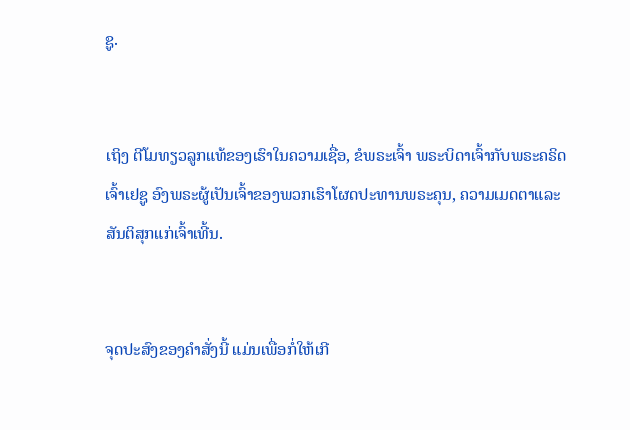ຊູ.


ເຖິງ ຕີໂມທຽວລູກແທ້ຂອງເຮົາໃນຄວາມເຊື່ອ, ຂໍພຣະເຈົ້າ ພຣະບິດາເຈົ້າກັບພຣະຄຣິດເຈົ້າເຢຊູ ອົງພຣະຜູ້ເປັນເຈົ້າຂອງພວກເຮົາໂຜດປະທານພຣະຄຸນ, ຄວາມເມດຕາແລະສັນຕິສຸກແກ່ເຈົ້າເທີ້ນ.


ຈຸດປະສົງຂອງຄຳສັ່ງນີ້ ແມ່ນເພື່ອກໍ່ໃຫ້ເກີ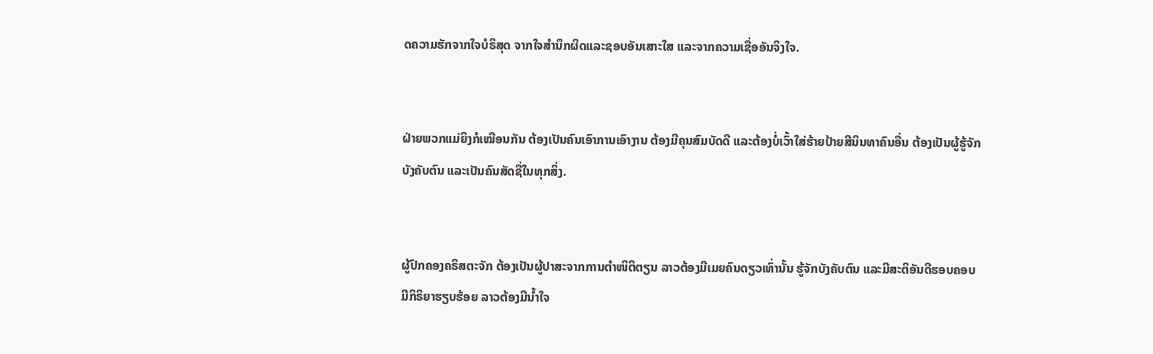ດຄວາມຮັກຈາກໃຈບໍຣິສຸດ ຈາກໃຈສຳນຶກຜິດແລະຊອບອັນເສາະໃສ ແລະຈາກຄວາມເຊື່ອອັນຈິງໃຈ.


ຝ່າຍພວກແມ່ຍິງກໍເໝືອນກັນ ຕ້ອງເປັນຄົນເອົາການເອົາງານ ຕ້ອງມີຄຸນສົມບັດດີ ແລະຕ້ອງບໍ່ເວົ້າໃສ່ຮ້າຍປ້າຍສີນິນທາຄົນອື່ນ ຕ້ອງເປັນຜູ້ຮູ້ຈັກບັງຄັບຕົນ ແລະເປັນຄົນສັດຊື່ໃນທຸກສິ່ງ.


ຜູ້ປົກຄອງຄຣິສຕະຈັກ ຕ້ອງເປັນຜູ້ປາສະຈາກການຕຳໜິຕິຕຽນ ລາວຕ້ອງມີເມຍຄົນດຽວເທົ່ານັ້ນ ຮູ້ຈັກບັງຄັບຕົນ ແລະມີສະຕິອັນດີຮອບຄອບ ມີກິຣິຍາຮຽບຮ້ອຍ ລາວຕ້ອງມີນໍ້າໃຈ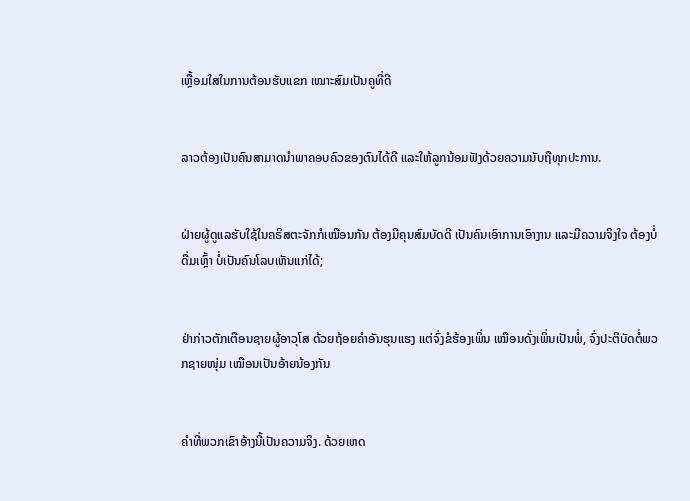ເຫຼື້ອມໃສໃນການຕ້ອນຮັບແຂກ ເໝາະສົມເປັນຄູທີ່ດີ


ລາວຕ້ອງເປັນຄົນສາມາດນຳພາຄອບຄົວຂອງຕົນໄດ້ດີ ແລະໃຫ້ລູກນ້ອມຟັງດ້ວຍຄວາມນັບຖືທຸກປະການ.


ຝ່າຍຜູ້ດູແລຮັບໃຊ້ໃນຄຣິສຕະຈັກກໍເໝືອນກັນ ຕ້ອງມີຄຸນສົມບັດດີ ເປັນຄົນເອົາການເອົາງານ ແລະມີຄວາມຈິງໃຈ ຕ້ອງບໍ່ດື່ມເຫຼົ້າ ບໍ່ເປັນຄົນໂລບເຫັນແກ່ໄດ້;


ຢ່າກ່າວຕັກເຕືອນຊາຍຜູ້ອາວຸໂສ ດ້ວຍຖ້ອຍຄຳອັນຮຸນແຮງ ແຕ່ຈົ່ງຂໍຮ້ອງເພິ່ນ ເໝືອນດັ່ງເພິ່ນເປັນພໍ່, ຈົ່ງປະຕິບັດຕໍ່ພວກຊາຍໜຸ່ມ ເໝືອນເປັນອ້າຍນ້ອງກັນ


ຄຳທີ່ພວກເຂົາອ້າງນີ້ເປັນຄວາມຈິງ. ດ້ວຍເຫດ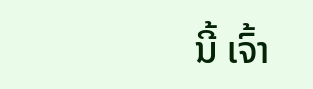ນີ້ ເຈົ້າ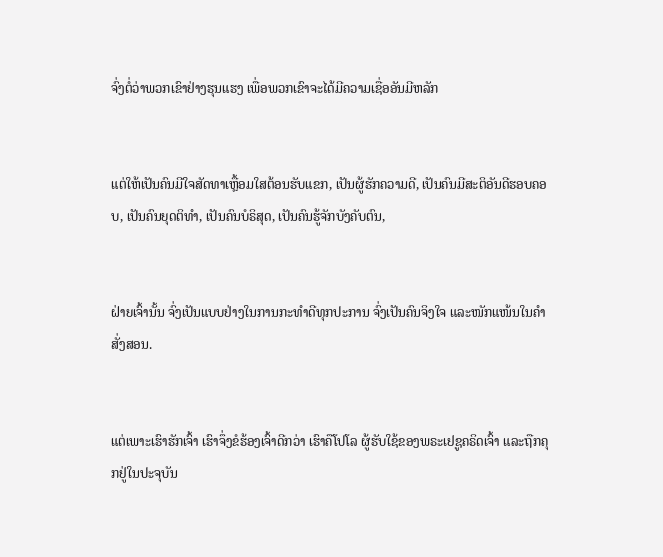ຈົ່ງຕໍ່ວ່າພວກເຂົາຢ່າງຮຸນແຮງ ເພື່ອພວກເຂົາຈະໄດ້ມີຄວາມເຊື່ອອັນມີຫລັກ


ແຕ່ໃຫ້ເປັນຄົນມີໃຈສັດທາເຫຼື້ອມໃສຕ້ອນຮັບແຂກ, ເປັນຜູ້ຮັກຄວາມດີ, ເປັນຄົນມີສະຕິອັນດີຮອບຄອບ, ເປັນຄົນຍຸດຕິທຳ, ເປັນຄົນບໍຣິສຸດ, ເປັນຄົນຮູ້ຈັກບັງຄັບຕົນ,


ຝ່າຍເຈົ້ານັ້ນ ຈົ່ງເປັນແບບຢ່າງໃນການກະທຳດີທຸກປະການ ຈົ່ງເປັນຄົນຈິງໃຈ ແລະໜັກແໜ້ນໃນຄຳສັ່ງສອນ.


ແຕ່ເພາະເຮົາຮັກເຈົ້າ ເຮົາຈຶ່ງຂໍຮ້ອງເຈົ້າດີກວ່າ ເຮົາຄືໂປໂລ ຜູ້ຮັບໃຊ້ຂອງພຣະເຢຊູຄຣິດເຈົ້າ ແລະຖືກຄຸກຢູ່ໃນປະຈຸບັນ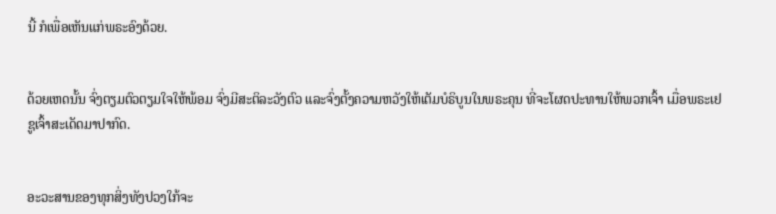ນີ້ ກໍເພື່ອເຫັນແກ່ພຣະອົງດ້ວຍ.


ດ້ວຍເຫດນັ້ນ ຈົ່ງຕຽມຕົວຕຽມໃຈໃຫ້ພ້ອມ ຈົ່ງມີສະຕິລະວັງຕົວ ແລະຈົ່ງຕັ້ງຄວາມຫວັງໃຫ້ເຕັມບໍຣິບູນໃນພຣະຄຸນ ທີ່ຈະໂຜດປະທານໃຫ້ພວກເຈົ້າ ເມື່ອພຣະເຢຊູເຈົ້າສະເດັດມາປາກົດ.


ອະວະສານຂອງທຸກສິ່ງທັງປວງໃກ້ຈະ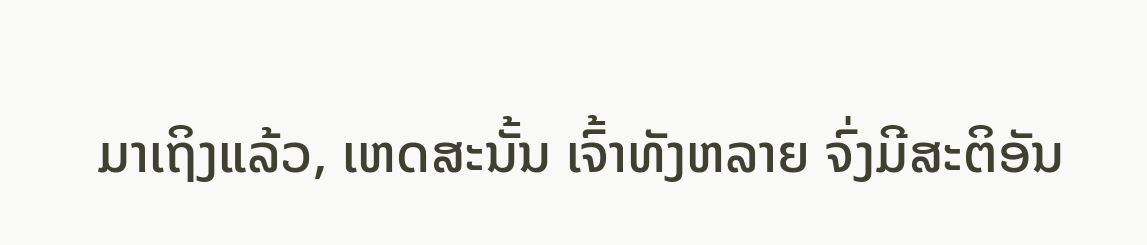ມາເຖິງແລ້ວ, ເຫດສະນັ້ນ ເຈົ້າທັງຫລາຍ ຈົ່ງມີສະຕິອັນ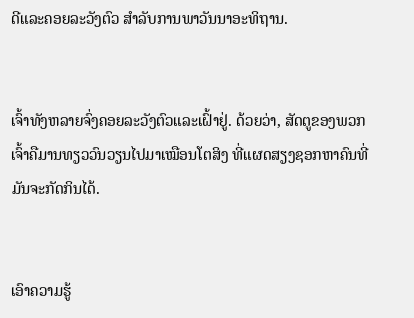ດີແລະຄອຍລະວັງຕົວ ສຳລັບການພາວັນນາອະທິຖານ.


ເຈົ້າທັງຫລາຍຈົ່ງຄອຍລະວັງຕົວແລະເຝົ້າຢູ່. ດ້ວຍວ່າ, ສັດຕູຂອງພວກເຈົ້າຄືມານທຽວວົນວຽນໄປມາເໝືອນໂຕສິງ ທີ່ແຜດສຽງຊອກຫາຄົນທີ່ມັນຈະກັດກິນໄດ້.


ເອົາຄວາມຮູ້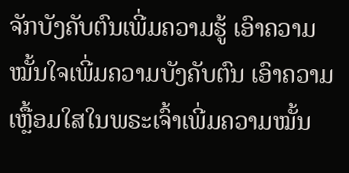ຈັກບັງຄັບຕົນເພີ່ມຄວາມຮູ້ ເອົາຄວາມໝັ້ນໃຈເພີ່ມຄວາມບັງຄັບຕົນ ເອົາຄວາມເຫຼື້ອມໃສໃນພຣະເຈົ້າເພີ່ມຄວາມໝັ້ນ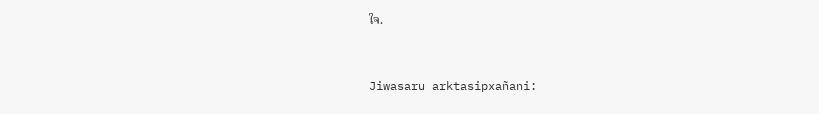ໃຈ.


Jiwasaru arktasipxañani: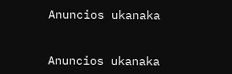Anuncios ukanaka


Anuncios ukanaka